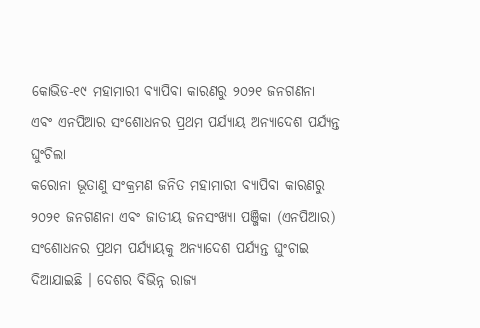କୋଭିଡ-୧୯ ମହାମାରୀ ବ୍ୟାପିବା କାରଣରୁ ୨୦୨୧ ଜନଗଣନା ଏବଂ ଏନପିଆର ସଂଶୋଧନର ପ୍ରଥମ ପର୍ଯ୍ୟାୟ ଅନ୍ୟାଦେଶ ପର୍ଯ୍ୟନ୍ତ ଘୁଂଚିଲା
କରୋନା ଭୂତାଣୁ ସଂକ୍ରମଣ ଜନିତ ମହାମାରୀ ବ୍ୟାପିବା କାରଣରୁ ୨୦୨୧ ଜନଗଣନା ଏବଂ ଜାତୀୟ ଜନସଂଖ୍ୟା ପଞ୍ଜିକା (ଏନପିଆର) ସଂଶୋଧନର ପ୍ରଥମ ପର୍ଯ୍ୟାୟକୁ ଅନ୍ୟାଦେଶ ପର୍ଯ୍ୟନ୍ତ ଘୁଂଚାଇ ଦିଆଯାଇଛି । ଦେଶର ବିଭିନ୍ନ ରାଜ୍ୟ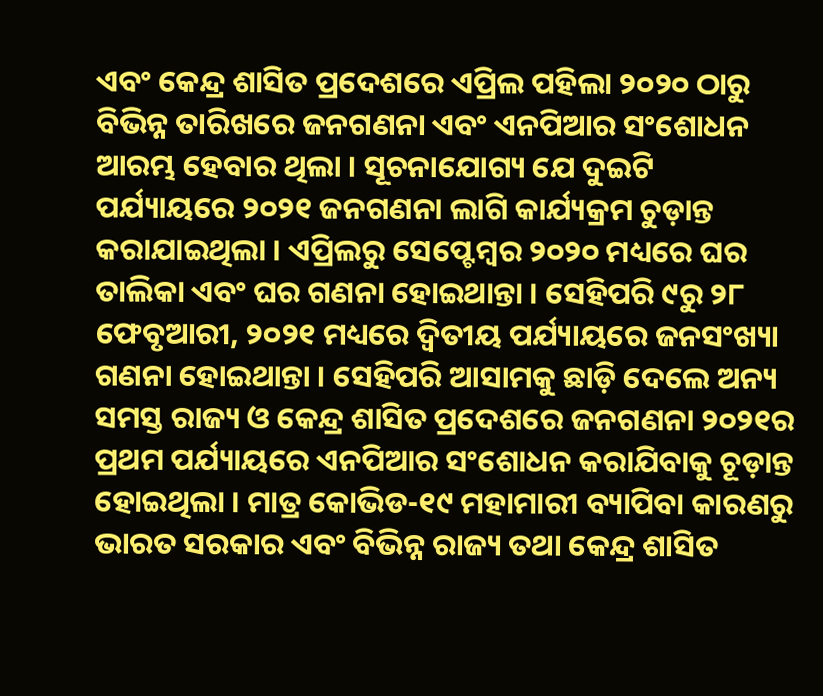ଏବଂ କେନ୍ଦ୍ର ଶାସିତ ପ୍ରଦେଶରେ ଏପ୍ରିଲ ପହିଲା ୨୦୨୦ ଠାରୁ ବିଭିନ୍ନ ତାରିଖରେ ଜନଗଣନା ଏବଂ ଏନପିଆର ସଂଶୋଧନ ଆରମ୍ଭ ହେବାର ଥିଲା । ସୂଚନାଯୋଗ୍ୟ ଯେ ଦୁଇଟି ପର୍ଯ୍ୟାୟରେ ୨୦୨୧ ଜନଗଣନା ଲାଗି କାର୍ଯ୍ୟକ୍ରମ ଚୁଡ଼ାନ୍ତ କରାଯାଇଥିଲା । ଏପ୍ରିଲରୁ ସେପ୍ଟେମ୍ବର ୨୦୨୦ ମଧ୍ୟରେ ଘର ତାଲିକା ଏବଂ ଘର ଗଣନା ହୋଇଥାନ୍ତା । ସେହିପରି ୯ରୁ ୨୮ ଫେବୃଆରୀ, ୨୦୨୧ ମଧ୍ୟରେ ଦ୍ୱିତୀୟ ପର୍ଯ୍ୟାୟରେ ଜନସଂଖ୍ୟା ଗଣନା ହୋଇଥାନ୍ତା । ସେହିପରି ଆସାମକୁ ଛାଡ଼ି ଦେଲେ ଅନ୍ୟ ସମସ୍ତ ରାଜ୍ୟ ଓ କେନ୍ଦ୍ର ଶାସିତ ପ୍ରଦେଶରେ ଜନଗଣନା ୨୦୨୧ର ପ୍ରଥମ ପର୍ଯ୍ୟାୟରେ ଏନପିଆର ସଂଶୋଧନ କରାଯିବାକୁ ଚୂଡ଼ାନ୍ତ ହୋଇଥିଲା । ମାତ୍ର କୋଭିଡ-୧୯ ମହାମାରୀ ବ୍ୟାପିବା କାରଣରୁ ଭାରତ ସରକାର ଏବଂ ବିଭିନ୍ନ ରାଜ୍ୟ ତଥା କେନ୍ଦ୍ର ଶାସିତ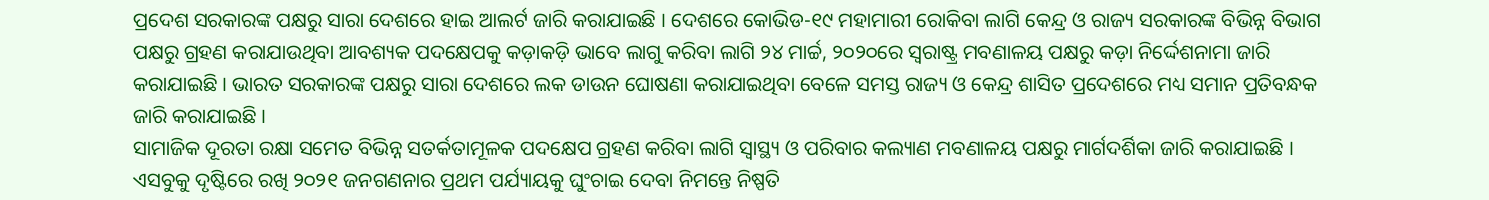ପ୍ରଦେଶ ସରକାରଙ୍କ ପକ୍ଷରୁ ସାରା ଦେଶରେ ହାଇ ଆଲର୍ଟ ଜାରି କରାଯାଇଛି । ଦେଶରେ କୋଭିଡ-୧୯ ମହାମାରୀ ରୋକିବା ଲାଗି କେନ୍ଦ୍ର ଓ ରାଜ୍ୟ ସରକାରଙ୍କ ବିଭିନ୍ନ ବିଭାଗ ପକ୍ଷରୁ ଗ୍ରହଣ କରାଯାଉଥିବା ଆବଶ୍ୟକ ପଦକ୍ଷେପକୁ କଡ଼ାକଡ଼ି ଭାବେ ଲାଗୁ କରିବା ଲାଗି ୨୪ ମାର୍ଚ୍ଚ, ୨୦୨୦ରେ ସ୍ୱରାଷ୍ଟ୍ର ମବଣାଳୟ ପକ୍ଷରୁ କଡ଼ା ନିର୍ଦ୍ଦେଶନାମା ଜାରି କରାଯାଇଛି । ଭାରତ ସରକାରଙ୍କ ପକ୍ଷରୁ ସାରା ଦେଶରେ ଲକ ଡାଉନ ଘୋଷଣା କରାଯାଇଥିବା ବେଳେ ସମସ୍ତ ରାଜ୍ୟ ଓ କେନ୍ଦ୍ର ଶାସିତ ପ୍ରଦେଶରେ ମଧ୍ୟ ସମାନ ପ୍ରତିବନ୍ଧକ ଜାରି କରାଯାଇଛି ।
ସାମାଜିକ ଦୂରତା ରକ୍ଷା ସମେତ ବିଭିନ୍ନ ସତର୍କତାମୂଳକ ପଦକ୍ଷେପ ଗ୍ରହଣ କରିବା ଲାଗି ସ୍ୱାସ୍ଥ୍ୟ ଓ ପରିବାର କଲ୍ୟାଣ ମବଣାଳୟ ପକ୍ଷରୁ ମାର୍ଗଦର୍ଶିକା ଜାରି କରାଯାଇଛି । ଏସବୁକୁ ଦୃଷ୍ଟିରେ ରଖି ୨୦୨୧ ଜନଗଣନାର ପ୍ରଥମ ପର୍ଯ୍ୟାୟକୁ ଘୁଂଚାଇ ଦେବା ନିମନ୍ତେ ନିଷ୍ପତି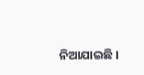ନିଆଯାଇଛି ।